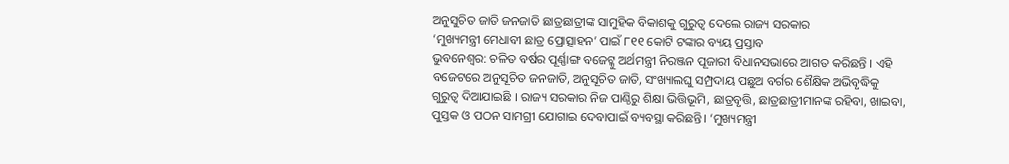ଅନୁସୁଚିତ ଜାତି ଜନଜାତି ଛାତ୍ରଛାତ୍ରୀଙ୍କ ସାମୁହିକ ବିକାଶକୁ ଗୁରୁତ୍ବ ଦେଲେ ରାଜ୍ୟ ସରକାର
‘ମୁଖ୍ୟମନ୍ତ୍ରୀ ମେଧାବୀ ଛାତ୍ର ପ୍ରୋତ୍ସାହନ’ ପାଇଁ ୮୧୧ କୋଟି ଟଙ୍କାର ବ୍ୟୟ ପ୍ରସ୍ତାବ
ଭୁବନେଶ୍ବର: ଚଳିତ ବର୍ଷର ପୂର୍ଣ୍ଣାଙ୍ଗ ବଜେଟ୍କୁ ଅର୍ଥମନ୍ତ୍ରୀ ନିରଞ୍ଜନ ପୂଜାରୀ ବିଧାନସଭାରେ ଆଗତ କରିଛନ୍ତି । ଏହି ବଜେଟରେ ଅନୁସୂଚିତ ଜନଜାତି, ଅନୁସୂଚିତ ଜାତି, ସଂଖ୍ୟାଲଘୁ ସମ୍ପ୍ରଦାୟ ପଛୁଅ ବର୍ଗର ଶୈକ୍ଷିକ ଅଭିବୃଦ୍ଧିକୁ ଗୁରୁତ୍ବ ଦିଆଯାଇଛି । ରାଜ୍ୟ ସରକାର ନିଜ ପାଣ୍ଠିରୁ ଶିକ୍ଷା ଭିତ୍ତିଭୂମି, ଛାତ୍ରବୃତ୍ତି, ଛାତ୍ରଛାତ୍ରୀମାନଙ୍କ ରହିବା, ଖାଇବା, ପୁସ୍ତକ ଓ ପଠନ ସାମଗ୍ରୀ ଯୋଗାଇ ଦେବାପାଇଁ ବ୍ୟବସ୍ଥା କରିଛନ୍ତି। ‘ମୁଖ୍ୟମନ୍ତ୍ରୀ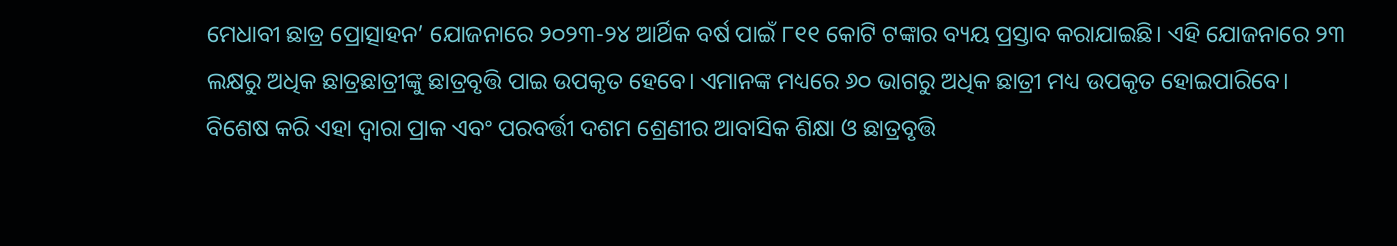ମେଧାବୀ ଛାତ୍ର ପ୍ରୋତ୍ସାହନ’ ଯୋଜନାରେ ୨୦୨୩-୨୪ ଆର୍ଥିକ ବର୍ଷ ପାଇଁ ୮୧୧ କୋଟି ଟଙ୍କାର ବ୍ୟୟ ପ୍ରସ୍ତାବ କରାଯାଇଛି। ଏହି ଯୋଜନାରେ ୨୩ ଲକ୍ଷରୁ ଅଧିକ ଛାତ୍ରଛାତ୍ରୀଙ୍କୁ ଛାତ୍ରବୃତ୍ତି ପାଇ ଉପକୃତ ହେବେ। ଏମାନଙ୍କ ମଧ୍ୟରେ ୬୦ ଭାଗରୁ ଅଧିକ ଛାତ୍ରୀ ମଧ୍ୟ ଉପକୃତ ହୋଇପାରିବେ।
ବିଶେଷ କରି ଏହା ଦ୍ବାରା ପ୍ରାକ ଏବଂ ପରବର୍ତ୍ତୀ ଦଶମ ଶ୍ରେଣୀର ଆବାସିକ ଶିକ୍ଷା ଓ ଛାତ୍ରବୃତ୍ତି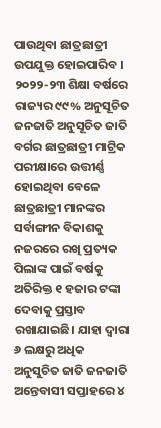ପାଉଥିବା ଛାତ୍ରଛାତ୍ରୀ ଉପଯୁକ୍ତ ହୋଇପାରିବ । ୨୦୨୨-୨୩ ଶିକ୍ଷା ବର୍ଷରେ ରାଜ୍ୟର ୯୯% ଅନୁସୂଚିତ ଜନଜାତି ଅନୁସୂଚିତ ଜାତି ବର୍ଗର ଛାତ୍ରଛାତ୍ରୀ ମାଟ୍ରିକ ପରୀକ୍ଷାରେ ଉତ୍ତୀର୍ଣ୍ଣ ହୋଇଥିବା ବେଳେ ଛାତ୍ରଛାତ୍ରୀ ମାନଙ୍କର ସର୍ବାଙ୍ଗୀନ ବିକାଶକୁ ନଜରରେ ରଖି ପ୍ରତ୍ୟକ ପିଲାଙ୍କ ପାଇଁ ବର୍ଷକୁ ଅତିରିକ୍ତ ୧ ହଜାର ଟଙ୍କା ଦେବାକୁ ପ୍ରସ୍ତାବ ରଖାଯାଇଛି। ଯାହା ଦ୍ବାରା ୬ ଲକ୍ଷରୁ ଅଧିକ ଅନୁସୁଚିତ ଜାତି ଜନଜାତି ଅନ୍ତେବାସୀ ସପ୍ତାହରେ ୪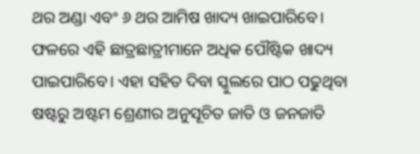ଥର ଅଣ୍ଡା ଏବଂ ୬ ଥର ଆମିଷ ଖାଦ୍ୟ ଖାଇପାରିବେ। ଫଳରେ ଏହି ଛାତ୍ରଛାତ୍ରୀମାନେ ଅଧିକ ପୌଷ୍ଟିକ ଖାଦ୍ୟ ପାଇପାରିବେ। ଏହା ସହିତ ଦିବା ସ୍କୁଲରେ ପାଠ ପଢୁଥିବା ଷଷ୍ଟରୁ ଅଷ୍ଟମ ଶ୍ରେଣୀର ଅନୁସୂଚିତ ଜାତି ଓ ଜନଜାତି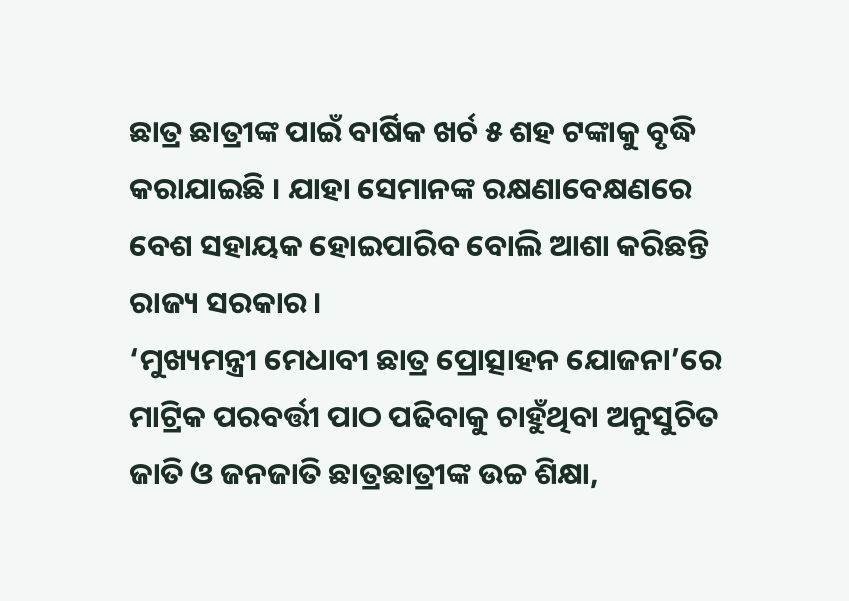ଛାତ୍ର ଛାତ୍ରୀଙ୍କ ପାଇଁ ବାର୍ଷିକ ଖର୍ଚ ୫ ଶହ ଟଙ୍କାକୁ ବୃଦ୍ଧି କରାଯାଇଛି । ଯାହା ସେମାନଙ୍କ ରକ୍ଷଣାବେକ୍ଷଣରେ ବେଶ ସହାୟକ ହୋଇପାରିବ ବୋଲି ଆଶା କରିଛନ୍ତି ରାଜ୍ୟ ସରକାର।
‘ମୁଖ୍ୟମନ୍ତ୍ରୀ ମେଧାବୀ ଛାତ୍ର ପ୍ରୋତ୍ସାହନ ଯୋଜନା’ରେ ମାଟ୍ରିକ ପରବର୍ତ୍ତୀ ପାଠ ପଢିବାକୁ ଚାହୁଁଥିବା ଅନୁସୁଚିତ ଜାତି ଓ ଜନଜାତି ଛାତ୍ରଛାତ୍ରୀଙ୍କ ଉଚ୍ଚ ଶିକ୍ଷା,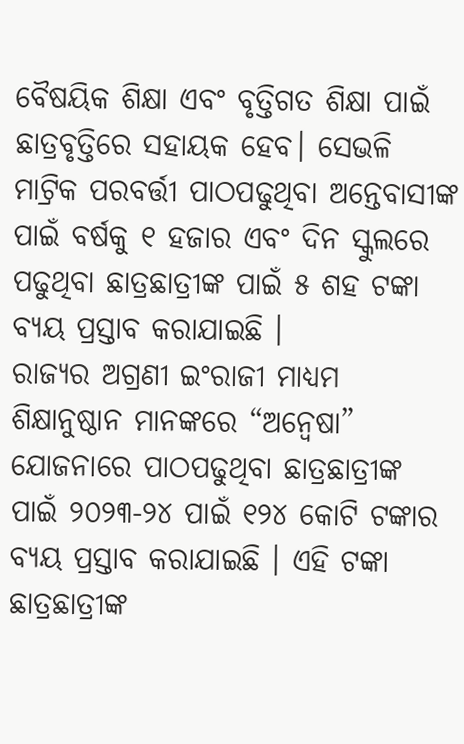ବୈଷୟିକ ଶିକ୍ଷା ଏବଂ ବୃତ୍ତିଗତ ଶିକ୍ଷା ପାଇଁ ଛାତ୍ରବୃତ୍ତିରେ ସହାୟକ ହେବ। ସେଭଳି ମାଟ୍ରିକ ପରବର୍ତ୍ତୀ ପାଠପଢୁଥିବା ଅନ୍ତେବାସୀଙ୍କ ପାଇଁ ବର୍ଷକୁ ୧ ହଜାର ଏବଂ ଦିନ ସ୍କୁଲରେ ପଢୁଥିବା ଛାତ୍ରଛାତ୍ରୀଙ୍କ ପାଇଁ ୫ ଶହ ଟଙ୍କା ବ୍ୟୟ ପ୍ରସ୍ତାବ କରାଯାଇଛି ।
ରାଜ୍ୟର ଅଗ୍ରଣୀ ଇଂରାଜୀ ମାଧ୍ୟମ ଶିକ୍ଷାନୁଷ୍ଠାନ ମାନଙ୍କରେ “ଅନ୍ବେଷା” ଯୋଜନାରେ ପାଠପଢୁଥିବା ଛାତ୍ରଛାତ୍ରୀଙ୍କ ପାଇଁ ୨୦୨୩-୨୪ ପାଇଁ ୧୨୪ କୋଟି ଟଙ୍କାର ବ୍ୟୟ ପ୍ରସ୍ତାବ କରାଯାଇଛି । ଏହି ଟଙ୍କା ଛାତ୍ରଛାତ୍ରୀଙ୍କ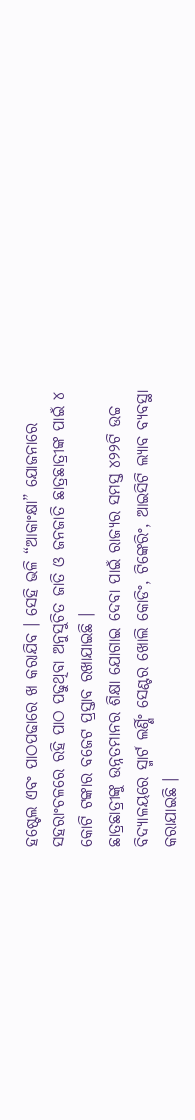ହଷ୍ଟେଲ ଏବଂ ପାଠପଢାରେ ଖ କରାଯିବ । ସେହି ଭଳି “ଆକାଂକ୍ଷା” ଯୋଜନାରେ ସହରାଂଚଳରେ ରହି ପାଠ ପଢୁଥିବା ଅନୁସୁଚିତ ଜାତି ଓ ଜନଜାତି ଛାତ୍ରଛାତ୍ରୀଙ୍କ ପାଇଁ ୪ କୋଟି ଟଙ୍କାର ବଜେଟ ପ୍ରସ୍ତାବ ରଖାଯାଇଛି ।
ଛାତ୍ରଛାତ୍ରୀଙ୍କୁ ଉନ୍ନତମାନର ଶିକ୍ଷା ଯୋଗାଇ ଦେବା ପାଇଁ ରାଜ୍ୟର ସମସ୍ତ ୪୨୨ଟି ଉଚ୍ଚ ବିଦ୍ୟାଳୟରେ ସ୍ମାର୍ଟ ଲର୍ଣ୍ଣିଂ ସେଣ୍ଟର ଖୋଲି କୋଡିଂ, ଟିଙ୍କେରିଂ, ଆଇସିଟି ଲ୍ୟାବ ବ୍ୟବସ୍ଥା କରାଯାଇଛି ।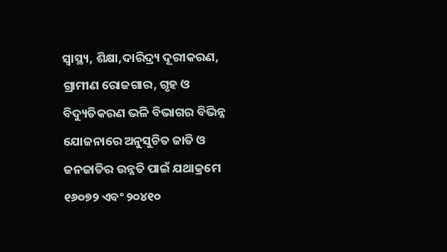ସ୍ବାସ୍ଥ୍ୟ, ଶିକ୍ଷା,ଦାରିଦ୍ର୍ୟ ଦୂରୀକରଣ, ଗ୍ରାମୀଣ ରୋଜଗାର, ଗୃହ ଓ ବିଦ୍ୟୁତିକରଣ ଭଳି ବିଭାଗର ବିଭିନ୍ନ ଯୋଜନାରେ ଅନୁସୁଚିତ ଜାତି ଓ ଜନଜାତିର ଉନ୍ନତି ପାଇଁ ଯଥାକ୍ରମେ ୧୬୦୭୨ ଏବଂ ୨୦୪୧୦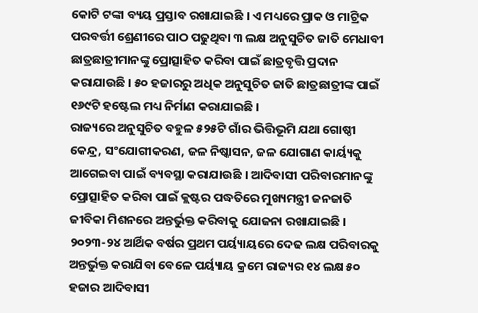କୋଟି ଟଙ୍କା ବ୍ୟୟ ପ୍ରସ୍ତାବ ରଖାଯାଇଛି । ଏ ମଧ୍ୟରେ ପ୍ରାକ ଓ ମାଟ୍ରିକ ପରବର୍ତ୍ତୀ ଶ୍ରେଣୀରେ ପାଠ ପଢୁଥିବା ୩ ଲକ୍ଷ ଅନୁସୁଚିତ ଜାତି ମେଧାବୀ ଛାତ୍ରଛାତ୍ରୀମାନଙ୍କୁ ପ୍ରୋତ୍ସାହିତ କରିବା ପାଇଁ ଛାତ୍ରବୃତ୍ତି ପ୍ରଦାନ କରାଯାଉଛି । ୫୦ ହଜାରରୁ ଅଧିକ ଅନୁସୁଚିତ ଜାତି ଛାତ୍ରଛାତ୍ରୀଙ୍କ ପାଇଁ ୧୬୯ଟି ହଷ୍ଟେଲ ମଧ୍ୟ ନିର୍ମାଣ କରାଯାଇଛି ।
ରାଜ୍ୟରେ ଅନୁସୁଚିତ ବହୁଳ ୫୨୫ଟି ଗାଁର ଭିତ୍ତିଭୂମି ଯଥା ଗୋଷ୍ଠୀ କେନ୍ଦ୍ର, ସଂଯୋଗୀକରଣ, ଜଳ ନିଷ୍କାସନ, ଜଳ ଯୋଗାଣ କାର୍ୟ୍ୟକୁ ଆଗେଇବା ପାଇଁ ବ୍ୟବସ୍ଥା କରାଯାଉଛି । ଆଦିବାସୀ ପରିବାରମାନଙ୍କୁ ପ୍ରୋତ୍ସାହିତ କରିବା ପାଇଁ କ୍ଲଷ୍ଟର ପଦ୍ଧତିରେ ମୁଖ୍ୟମନ୍ତ୍ରୀ ଜନଜାତି ଜୀବିକା ମିଶନରେ ଅନ୍ତର୍ଭୁକ୍ତ କରିବାକୁ ଯୋଜନା ରଖାଯାଇଛି । ୨୦୨୩-୨୪ ଆର୍ଥିକ ବର୍ଷର ପ୍ରଥମ ପର୍ୟ୍ୟାୟରେ ଦେଢ ଲକ୍ଷ ପରିବାରକୁ ଅନ୍ତର୍ଭୁକ୍ତ କରାଯିବା ବେଳେ ପର୍ୟ୍ୟାୟ କ୍ରମେ ରାଜ୍ୟର ୧୪ ଲକ୍ଷ ୫୦ ହଜାର ଆଦିବାସୀ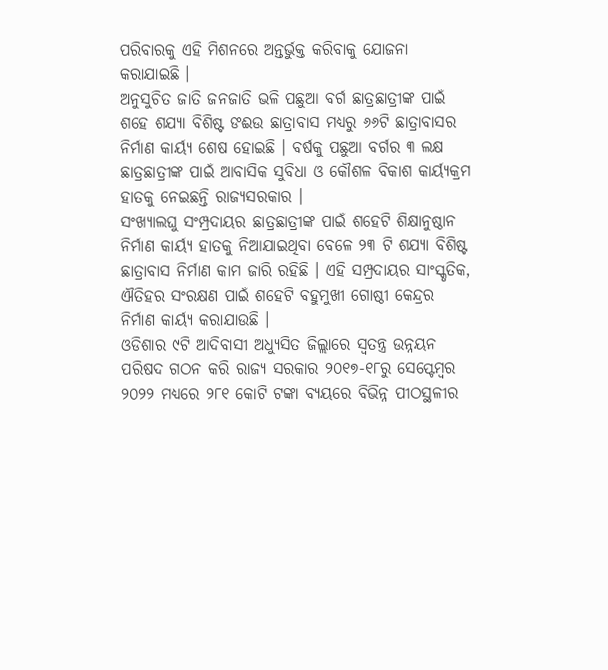ପରିବାରକୁ ଏହି ମିଶନରେ ଅନ୍ତର୍ଭୁକ୍ତ କରିବାକୁ ଯୋଜନା କରାଯାଇଛି ।
ଅନୁସୁଚିତ ଜାତି ଜନଜାତି ଭଳି ପଛୁଆ ବର୍ଗ ଛାତ୍ରଛାତ୍ରୀଙ୍କ ପାଇଁ ଶହେ ଶଯ୍ୟା ବିଶିଷ୍ଟ ଙଈଉ ଛାତ୍ରାବାସ ମଧ୍ୟରୁ ୬୬ଟି ଛାତ୍ରାବାସର ନିର୍ମାଣ କାର୍ୟ୍ୟ ଶେଷ ହୋଇଛି । ବର୍ଷକୁ ପଛୁଆ ବର୍ଗର ୩ ଲକ୍ଷ ଛାତ୍ରଛାତ୍ରୀଙ୍କ ପାଇଁ ଆବାସିକ ସୁବିଧା ଓ କୌଶଳ ବିକାଶ କାର୍ୟ୍ୟକ୍ରମ ହାତକୁ ନେଇଛନ୍ତି ରାଜ୍ୟସରକାର ।
ସଂଖ୍ୟାଲଘୁ ସଂମ୍ପ୍ରଦାୟର ଛାତ୍ରଛାତ୍ରୀଙ୍କ ପାଇଁ ଶହେଟି ଶିକ୍ଷାନୁଷ୍ଠାନ ନିର୍ମାଣ କାର୍ୟ୍ୟ ହାତକୁ ନିଆଯାଇଥିବା ବେଳେ ୨୩ ଟି ଶଯ୍ୟା ବିଶିଷ୍ଟ ଛାତ୍ରାବାସ ନିର୍ମାଣ କାମ ଜାରି ରହିଛି । ଏହି ସମ୍ପ୍ରଦାୟର ସାଂସ୍କୃତିକ, ଐତିହର ସଂରକ୍ଷଣ ପାଇଁ ଶହେଟି ବହୁମୁଖୀ ଗୋଷ୍ଠୀ କେନ୍ଦ୍ରର ନିର୍ମାଣ କାର୍ୟ୍ୟ କରାଯାଉଛି ।
ଓଡିଶାର ୯ଟି ଆଦିବାସୀ ଅଧ୍ୟୁସିତ ଜିଲ୍ଲାରେ ସ୍ବତନ୍ତ୍ର ଉନ୍ନୟନ ପରିଷଦ ଗଠନ କରି ରାଜ୍ୟ ସରକାର ୨୦୧୭-୧୮ରୁ ସେପ୍ଟେମ୍ବର ୨୦୨୨ ମଧ୍ୟରେ ୨୮୧ କୋଟି ଟଙ୍କା ବ୍ୟୟରେ ବିଭିନ୍ନ ପୀଠସ୍ଥଳୀର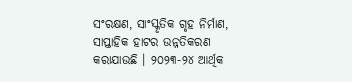ସଂରକ୍ଷଣ, ସାଂସ୍କୃତିକ ଗୃହ ନିର୍ମାଣ, ସାପ୍ତାହିକ ହାଟର ଉନ୍ନତିକରଣ କରାଯାଉଛି । ୨୦୨୩-୨୪ ଆର୍ଥିକ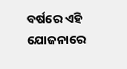ବର୍ଷରେ ଏହି ଯୋଜନାରେ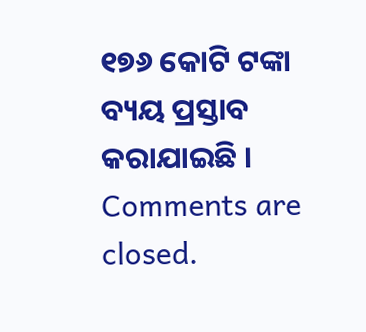୧୭୬ କୋଟି ଟଙ୍କା ବ୍ୟୟ ପ୍ରସ୍ତାବ କରାଯାଇଛି ।
Comments are closed.